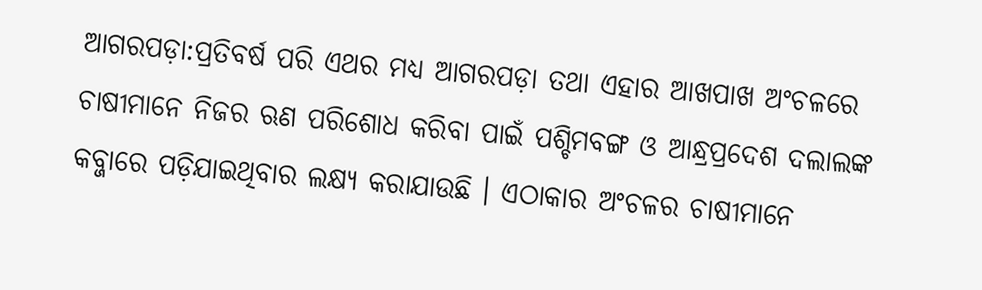ଆଗରପଡ଼ା:ପ୍ରତିବର୍ଷ ପରି ଏଥର ମଧ୍ୟ ଆଗରପଡ଼ା ତଥା ଏହାର ଆଖପାଖ ଅଂଚଳରେ ଚାଷୀମାନେ ନିଜର ଋଣ ପରିଶୋଧ କରିବା ପାଇଁ ପଶ୍ଚିମବଙ୍ଗ ଓ ଆନ୍ଧ୍ରପ୍ରଦେଶ ଦଲାଲଙ୍କ କବ୍ଜାରେ ପଡ଼ିଯାଇଥିବାର ଲକ୍ଷ୍ୟ କରାଯାଉଛି । ଏଠାକାର ଅଂଚଳର ଚାଷୀମାନେ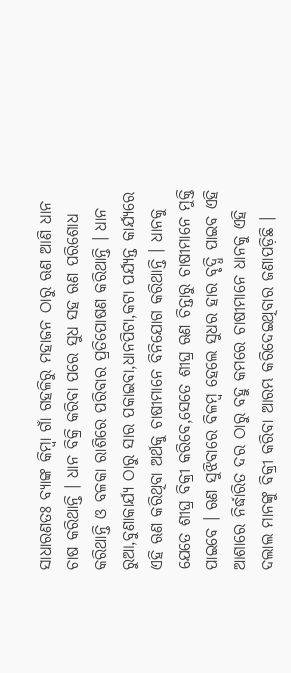ସାଧାରଣତଃ ବ୍ୟାଙ୍କ କିମ୍ବା ଗାଁ ଗହଳିରୁ ମହାଜନ ଠାରୁ ଋଣ ଆଣି ଧାନ ଚାଷ କରିଥାନ୍ତି । ଧାନ ବିକ୍ରି କରିବା ପରେ ସୁଧ ସହ ଋଣ ପରିଶୋଧ କରିଥାନ୍ତି ଓ ବଳକା ରାଶିରେ ପରିବାର ପ୍ରତିପୋଷଣ କରିଥାନ୍ତି । ଧାନ ରୁଆ,ବୁଣାକାର୍ଯ୍ୟ ଠାରୁ ସାର ପକାଇବା,ଧାନପିଟା,କଟା ପର୍ଯ୍ୟନ୍ତ କାର୍ଯ୍ୟରେ ଏହି ଋଣ କରିଥିବା ଅର୍ଥକୁ ଚାଷୀମାନେ ବିନିଯୋଗ କରିଥାନ୍ତି । ଧାନକୁ ଯେତେ ଶୀଘ୍ର ବିକ୍ରୀ କରିବେ,ସେତେ ଶୀଘ୍ର ଋଣ ଚିନ୍ତାରୁ ଚାଷୀମାନେ ମୁକ୍ତି ପାଇବେ । ଋଣ ସୁଝିବାରେ ବିଳମ୍ବ ହେଲେ ସୁଧର ହାର ବୃଦ୍ଧି ପାଇବ ଏହି ଆଶାରେ ନିର୍ଦ୍ଧାରିତ ଦର ଠାରୁ ବହୁ କମରେ ଚାଷୀମାନେ ଧାନକୁ ଏହି ଦଲାଲ ମାନଙ୍କୁ ବିକ୍ରୀ କରିବା ଆରମ୍ଭ କରିଦେଇଥିବାର ଜଣାପଡ଼ିଛି ।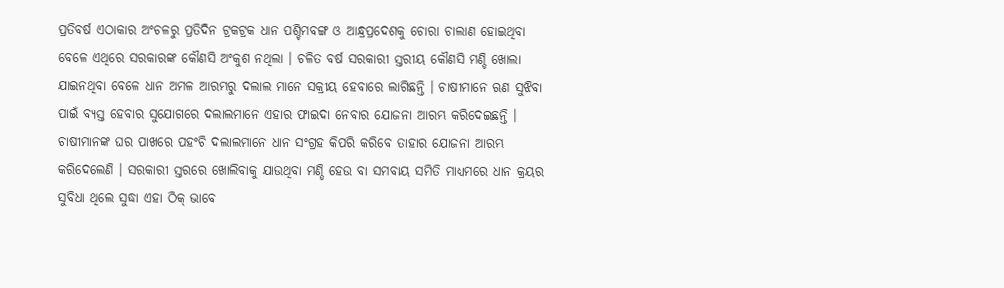ପ୍ରତିବର୍ଷ ଏଠାକାର ଅଂଚଳରୁ ପ୍ରତିଦିନ ଟ୍ରକଟ୍ରକ ଧାନ ପଶ୍ଚିମବଙ୍ଗ ଓ ଆନ୍ଧ୍ରପ୍ରଦେଶକୁ ଚୋରା ଚାଲାଣ ହୋଇଥିବା ବେଳେ ଏଥିରେ ସରକାରଙ୍କ କୌଣସି ଅଂକୁଶ ନଥିଲା । ଚଳିତ ବର୍ଷ ସରକାରୀ ସ୍ତରୀୟ କୌଣସି ମଣ୍ଡି ଖୋଲା ଯାଇନଥିବା ବେଳେ ଧାନ ଅମଳ ଆରମ୍ଭରୁ ଦଲାଲ ମାନେ ସକ୍ରୀୟ ହେବାରେ ଲାଗିଛନ୍ତି । ଚାଷୀମାନେ ଋଣ ସୁଝିବା ପାଇଁ ବ୍ୟସ୍ତ ହେବାର ସୁଯୋଗରେ ଦଲାଲମାନେ ଏହାର ଫାଇଦା ନେବାର ଯୋଜନା ଆରମ୍ଭ କରିଦେଇଛନ୍ତି ।
ଚାଷୀମାନଙ୍କ ଘର ପାଖରେ ପହଂଚି ଦଲାଲମାନେ ଧାନ ସଂଗ୍ରହ କିପରି କରିବେ ତାହାର ଯୋଜନା ଆରମ୍ଭ କରିଦେଲେଣି । ସରକାରୀ ସ୍ତରରେ ଖୋଲିବାକୁ ଯାଉଥିବା ମଣ୍ଡି ହେଉ ବା ସମବାୟ ସମିତି ମାଧ୍ୟମରେ ଧାନ କ୍ରୟର ସୁବିଧା ଥିଲେ ସୁଦ୍ଧା ଏହା ଠିକ୍ ଭାବେ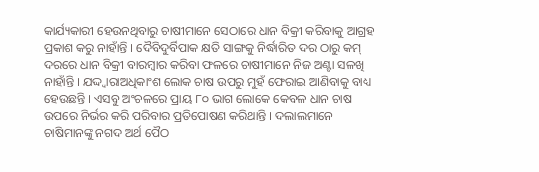କାର୍ଯ୍ୟକାରୀ ହେଉନଥିବାରୁ ଚାଷୀମାନେ ସେଠାରେ ଧାନ ବିକ୍ରୀ କରିବାକୁ ଆଗ୍ରହ ପ୍ରକାଶ କରୁ ନାହାଁନ୍ତି । ଦୈବିଦୁର୍ବିପାକ କ୍ଷତି ସାଙ୍ଗକୁ ନିର୍ଦ୍ଧାରିତ ଦର ଠାରୁ କମ୍ ଦରରେ ଧାନ ବିକ୍ରୀ ବାରମ୍ବାର କରିବା ଫଳରେ ଚାଷୀମାନେ ନିଜ ଅଣ୍ଟା ସଳଖି ନାହାଁନ୍ତି । ଯଦ୍ଦ୍ୱାରାଅଧିକାଂଶ ଲୋକ ଚାଷ ଉପରୁ ମୁହଁ ଫେରାଇ ଆଣିବାକୁ ବାଧ୍ୟ ହେଉଛନ୍ତି । ଏସବୁ ଅଂଚଳରେ ପ୍ରାୟ ୮୦ ଭାଗ ଲୋକେ କେବଳ ଧାନ ଚାଷ ଉପରେ ନିର୍ଭର କରି ପରିବାର ପ୍ରତିପୋଷଣ କରିଥାନ୍ତି । ଦଲାଲମାନେ ଚାଷିମାନଙ୍କୁ ନଗଦ ଅର୍ଥ ପୈଠ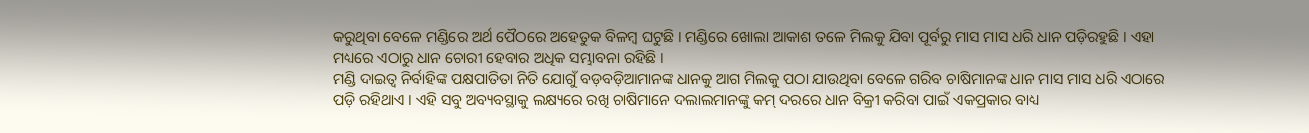କରୁଥିବା ବେଳେ ମଣ୍ଡିରେ ଅର୍ଥ ପୈଠରେ ଅହେତୁକ ବିଳମ୍ବ ଘଟୁଛି । ମଣ୍ଡିରେ ଖୋଲା ଆକାଶ ତଳେ ମିଲକୁ ଯିବା ପୂର୍ବରୁ ମାସ ମାସ ଧରି ଧାନ ପଡ଼ିରହୁଛି । ଏହା ମଧ୍ୟରେ ଏଠାରୁ ଧାନ ଚୋରୀ ହେବାର ଅଧିକ ସମ୍ଭାବନା ରହିଛି ।
ମଣ୍ଡି ଦାଇତ୍ୱ ନିର୍ବାହିଙ୍କ ପକ୍ଷପାତିତା ନିତି ଯୋଗୁଁ ବଡ଼ବଡ଼ିଆମାନଙ୍କ ଧାନକୁ ଆଗ ମିଲକୁ ପଠା ଯାଉଥିବା ବେଳେ ଗରିବ ଚାଷିମାନଙ୍କ ଧାନ ମାସ ମାସ ଧରି ଏଠାରେ ପଡ଼ି ରହିଥାଏ । ଏହି ସବୁ ଅବ୍ୟବସ୍ଥାକୁ ଲକ୍ଷ୍ୟରେ ରଖି ଚାଷିମାନେ ଦଲାଲମାନଙ୍କୁ କମ୍ ଦରରେ ଧାନ ବିକ୍ରୀ କରିବା ପାଇଁ ଏକପ୍ରକାର ବାଧ୍ୟ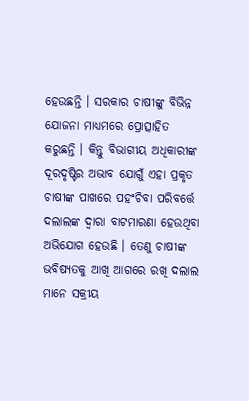ହେଉଛନ୍ତି । ସରକାର ଚାଷୀଙ୍କୁ ବିଭିନ୍ନ ଯୋଜନା ମାଧ୍ୟମରେ ପ୍ରୋତ୍ସାହିତ କରୁଛନ୍ତି । କିନ୍ତୁ ବିଭାଗୀୟ ଅଧିକାରୀଙ୍କ ଦୂରଦୃଷ୍ଟିର ଅଭାବ ଯୋଗୁଁ ଏହା ପ୍ରକୃତ ଚାଷୀଙ୍କ ପାଖରେ ପହଂଚିବା ପରିବର୍ତ୍ତେ ଦଲାଲଙ୍କ ଦ୍ୱାରା ବାଟମାରଣା ହେଉଥିବା ଅଭିଯୋଗ ହେଉଛି । ତେଣୁ ଚାଷୀଙ୍କ ଭବିଷ୍ୟତକୁ ଆଖି ଆଗରେ ରଖି ଦଲାଲ ମାନେ ସକ୍ରୀୟ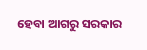ହେବା ଆଗରୁ ସରକାର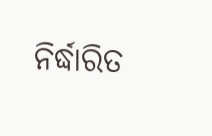ନିର୍ଦ୍ଧାରିତ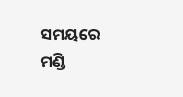ସମୟରେ ମଣ୍ଡି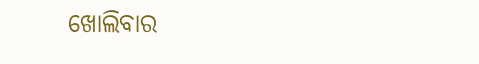ଖୋଲିବାର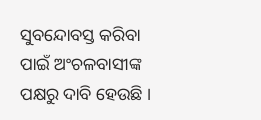ସୁବନ୍ଦୋବସ୍ତ କରିବା ପାଇଁ ଅଂଚଳବାସୀଙ୍କ ପକ୍ଷରୁ ଦାବି ହେଉଛି ।